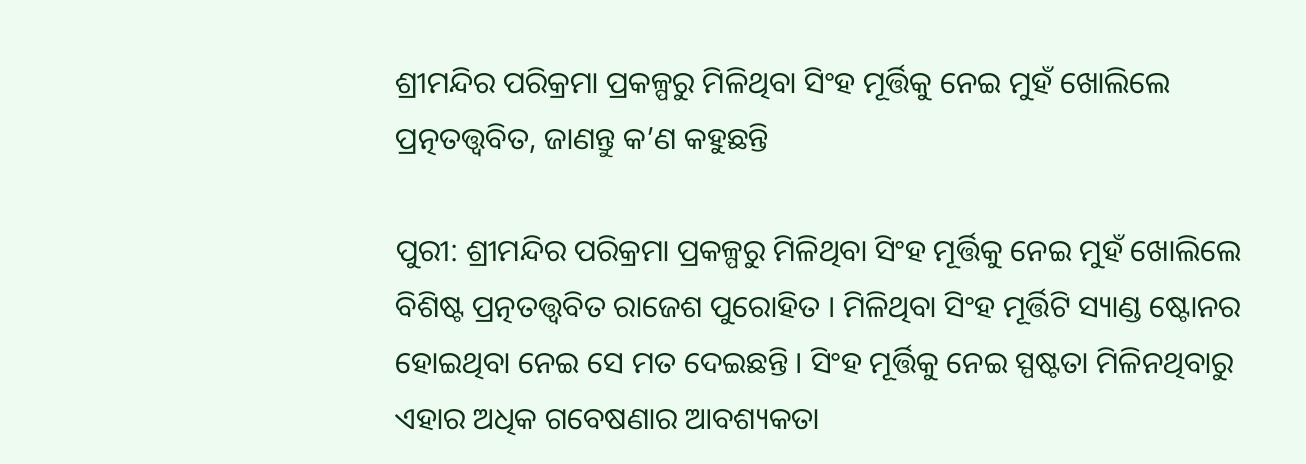ଶ୍ରୀମନ୍ଦିର ପରିକ୍ରମା ପ୍ରକଳ୍ପରୁ ମିଳିଥିବା ସିଂହ ମୂର୍ତ୍ତିକୁ ନେଇ ମୁହଁ ଖୋଲିଲେ ପ୍ରତ୍ନତତ୍ତ୍ୱବିତ, ଜାଣନ୍ତୁ କ’ଣ କହୁଛନ୍ତି

ପୁରୀ: ଶ୍ରୀମନ୍ଦିର ପରିକ୍ରମା ପ୍ରକଳ୍ପରୁ ମିଳିଥିବା ସିଂହ ମୂର୍ତ୍ତିକୁ ନେଇ ମୁହଁ ଖୋଲିଲେ ବିଶିଷ୍ଟ ପ୍ରତ୍ନତତ୍ତ୍ୱବିତ ରାଜେଶ ପୁରୋହିତ । ମିଳିଥିବା ସିଂହ ମୂର୍ତ୍ତିଟି ସ୍ୟାଣ୍ଡ ଷ୍ଟୋନର ହୋଇଥିବା ନେଇ ସେ ମତ ଦେଇଛନ୍ତି । ସିଂହ ମୂର୍ତ୍ତିକୁ ନେଇ ସ୍ପଷ୍ଟତା ମିଳିନଥିବାରୁ ଏହାର ଅଧିକ ଗବେଷଣାର ଆବଶ୍ୟକତା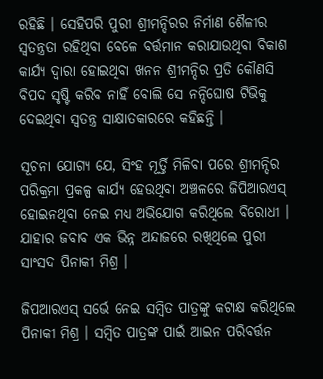ରହିଛି । ସେହିପରି ପୁରୀ ଶ୍ରୀମନ୍ଦିରର ନିର୍ମାଣ ଶୈଳୀର ସ୍ୱତନ୍ତ୍ରତା ରହିଥିବା ବେଳେ ବର୍ତ୍ତମାନ କରାଯାଉଥିବା ବିକାଶ କାର୍ଯ୍ୟ ଦ୍ୱାରା ହୋଇଥିବା ଖନନ ଶ୍ରୀମନ୍ଦିର ପ୍ରତି କୌଣସି ବିପଦ ସୃଷ୍ଟି କରିବ ନାହିଁ ବୋଲି ସେ ନନ୍ଦିଘୋଷ ଟିଭିକୁ ଦେଇଥିବା ସ୍ୱତନ୍ତ୍ର ସାକ୍ଷାତକାରରେ କହିଛନ୍ତି ।

ସୂଚନା ଯୋଗ୍ୟ ଯେ, ସିଂହ ମୂର୍ତ୍ତି ମିଳିବା ପରେ ଶ୍ରୀମନ୍ଦିର ପରିକ୍ରମା ପ୍ରକଳ୍ପ କାର୍ଯ୍ୟ ହେଉଥିବା ଅଞ୍ଚଳରେ ଜିପିଆରଏସ୍ ହୋଇନଥିବା ନେଇ ମଧ୍ୟ ଅଭିଯୋଗ କରିଥିଲେ ବିରୋଧୀ । ଯାହାର ଜବାବ ଏକ ଭିନ୍ନ ଅନ୍ଦାଜରେ ରଖିଥିଲେ ପୁରୀ ସାଂସଦ ପିନାକୀ ମିଶ୍ର ।

ଜିପଆରଏସ୍ ସର୍ଭେ ନେଇ ସମ୍ବିତ ପାତ୍ରଙ୍କୁ କଟାକ୍ଷ କରିଥିଲେ ପିନାକୀ ମିଶ୍ର । ସମ୍ବିତ ପାତ୍ରଙ୍କ ପାଇଁ ଆଇନ ପରିବର୍ତ୍ତନ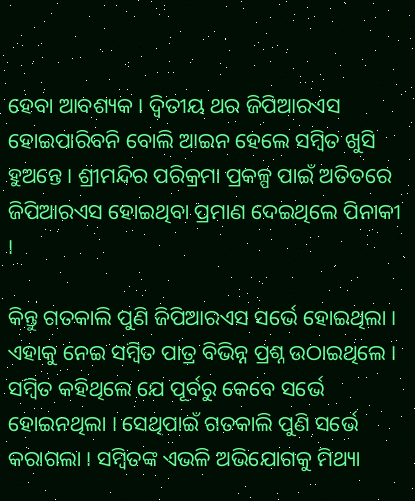ହେବା ଆବଶ୍ୟକ । ଦ୍ୱିତୀୟ ଥର ଜିପିଆରଏସ ହୋଇପାରିବନି ବୋଲି ଆଇନ ହେଲେ ସମ୍ବିତ ଖୁସି ହୁଅନ୍ତେ । ଶ୍ରୀମନ୍ଦିର ପରିକ୍ରମା ପ୍ରକଳ୍ପ ପାଇଁ ଅତିତରେ ଜିପିଆରଏସ ହୋଇଥିବା ପ୍ରମାଣ ଦେଇଥିଲେ ପିନାକୀ ।

କିନ୍ତୁ ଗତକାଲି ପୁଣି ଜିପିଆରଏସ ସର୍ଭେ ହୋଇଥିଲା । ଏହାକୁ ନେଇ ସମ୍ବିତ ପାତ୍ର ବିଭିନ୍ନ ପ୍ରଶ୍ନ ଉଠାଇଥିଲେ । ସମ୍ବିତ କହିଥିଲେ ଯେ ପୂର୍ବରୁ କେବେ ସର୍ଭେ ହୋଇନଥିଲା । ସେଥିପାଇଁ ଗତକାଲି ପୁଣି ସର୍ଭେ କରାଗଲା । ସମ୍ବିତଙ୍କ ଏଭଳି ଅଭିଯୋଗକୁ ମିଥ୍ୟା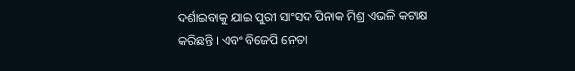ଦର୍ଶାଇବାକୁ ଯାଇ ପୁରୀ ସାଂସଦ ପିନାକ ମିଶ୍ର ଏଭଳି କଟାକ୍ଷ କରିଛନ୍ତି । ଏବଂ ବିଜେପି ନେତା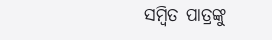ସମ୍ବିତ ପାତ୍ରଙ୍କୁ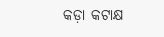କଡ଼ା କଟାକ୍ଷ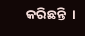କରିଛନ୍ତି  ।